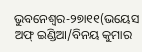ଭୁବନେଶ୍ବର-୨୭ା୧୧(ଭୟେସ ଅଫ୍ ଇଣ୍ଡିଆ/ବିନୟ କୁମାର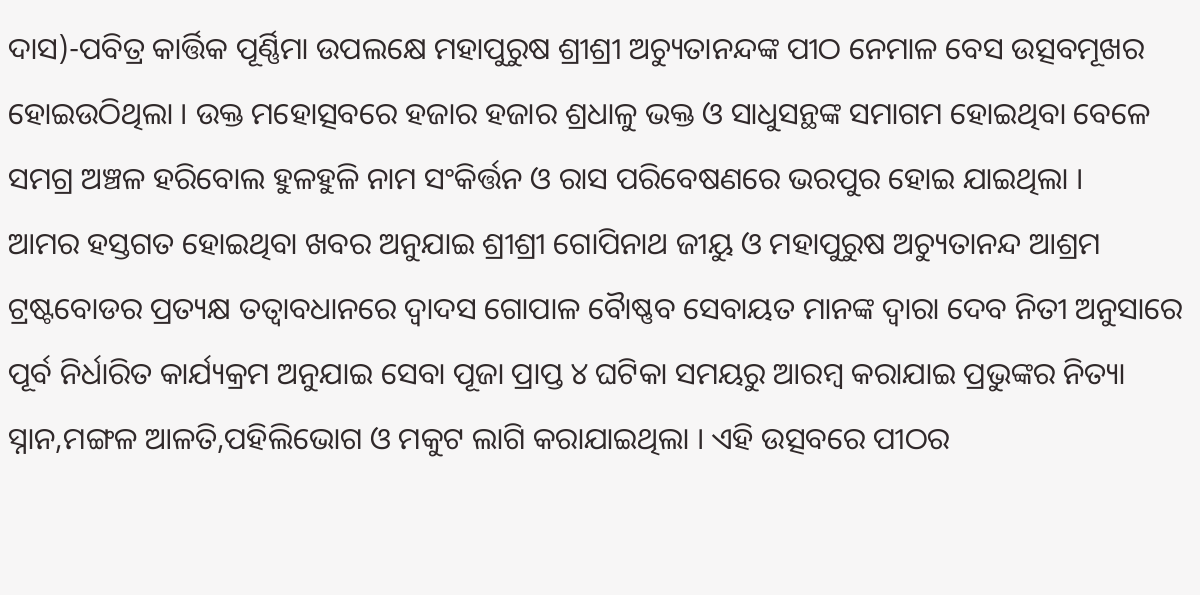ଦାସ)-ପବିତ୍ର କାର୍ତ୍ତିକ ପୂର୍ଣ୍ଣିମା ଉପଲକ୍ଷେ ମହାପୁରୁଷ ଶ୍ରୀଶ୍ରୀ ଅଚ୍ୟୁତାନନ୍ଦଙ୍କ ପୀଠ ନେମାଳ ବେସ ଉତ୍ସବମୂଖର ହୋଇଉଠିଥିଲା । ଉକ୍ତ ମହୋତ୍ସବରେ ହଜାର ହଜାର ଶ୍ରଧାଳୁ ଭକ୍ତ ଓ ସାଧୁସନ୍ଥଙ୍କ ସମାଗମ ହୋଇଥିବା ବେଳେ ସମଗ୍ର ଅଞ୍ଚଳ ହରିବୋଲ ହୁଳହୁଳି ନାମ ସଂକିର୍ତ୍ତନ ଓ ରାସ ପରିବେଷଣରେ ଭରପୁର ହୋଇ ଯାଇଥିଲା ।
ଆମର ହସ୍ତଗତ ହୋଇଥିବା ଖବର ଅନୁଯାଇ ଶ୍ରୀଶ୍ରୀ ଗୋପିନାଥ ଜୀୟୁ ଓ ମହାପୁରୁଷ ଅଚ୍ୟୁତାନନ୍ଦ ଆଶ୍ରମ ଟ୍ରଷ୍ଟବୋଡର ପ୍ରତ୍ୟକ୍ଷ ତତ୍ୱାବଧାନରେ ଦ୍ୱାଦସ ଗୋପାଳ ବୈାଷ୍ଣବ ସେବାୟତ ମାନଙ୍କ ଦ୍ୱାରା ଦେବ ନିତୀ ଅନୁସାରେ ପୂର୍ବ ନିର୍ଧାରିତ କାର୍ଯ୍ୟକ୍ରମ ଅନୁଯାଇ ସେବା ପୂଜା ପ୍ରାପ୍ତ ୪ ଘଟିକା ସମୟରୁ ଆରମ୍ବ କରାଯାଇ ପ୍ରଭୁଙ୍କର ନିତ୍ୟା ସ୍ନାନ,ମଙ୍ଗଳ ଆଳତି,ପହିଲିଭୋଗ ଓ ମକୁଟ ଲାଗି କରାଯାଇଥିଲା । ଏହି ଉତ୍ସବରେ ପୀଠର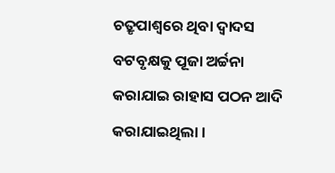ଚତ୍ରୃପାଶ୍ୱରେ ଥିବା ଦ୍ୱାଦସ ବଟବୃକ୍ଷକୁ ପୂଜା ଅର୍ଚ୍ଚନା କରାଯାଇ ରାହାସ ପଠନ ଆଦି କରାଯାଇଥିଲା ।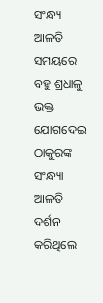ସଂନ୍ଧ୍ୟ ଆଳତି ସମୟରେ ବହୁ ଶ୍ରଧାଳୁ ଭକ୍ତ ଯୋଗଦେଇ ଠାକୁରଙ୍କ ସଂନ୍ଧ୍ୟା ଆଳତି ଦର୍ଶନ କରିଥିଲେ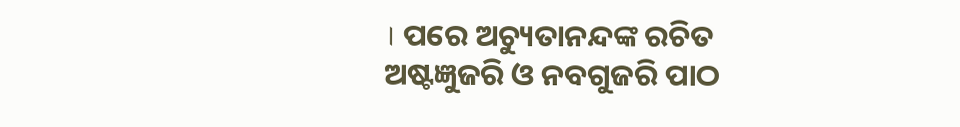। ପରେ ଅଚ୍ୟୁତାନନ୍ଦଙ୍କ ରଚିତ ଅଷ୍ଟଜ୍ଞୁଜରି ଓ ନବଗୁଜରି ପାଠ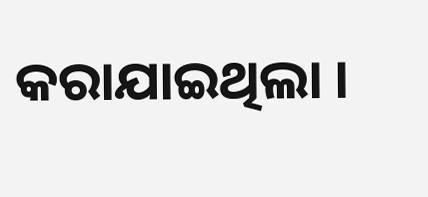କରାଯାଇଥିଲା ।